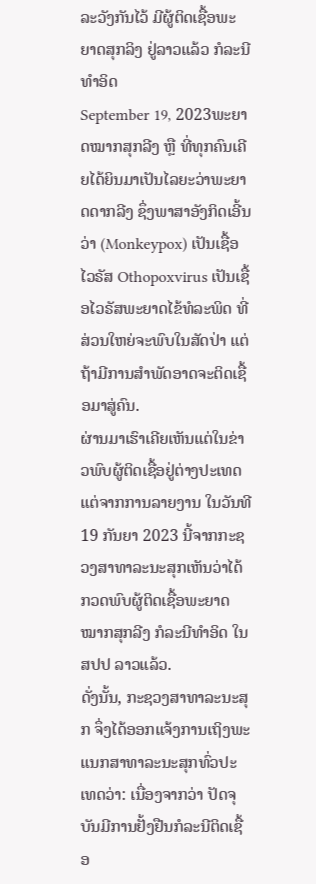ລະວັງກັນໄວ້ ມີຜູ້ຕິດເຊື້ອພະຍາດສຸກລິງ ຢູ່ລາວແລ້ວ ກໍລະນີທໍາອິດ
September 19, 2023ພະຍາດໝາກສຸກລີງ ຫຼື ທີ່ທຸກຄົນເຄີຍໄດ້ຍິນມາເປັນໄລຍະວ່າພະຍາດດາກລີງ ຊຶ່ງພາສາອັງກິດເອີ້ນວ່າ (Monkeypox) ເປັນເຊື້ອໄວຣັສ Othopoxvirus ເປັນເຊື້ອໄວຣັສພະຍາດໄຂ້ທໍລະພິດ ທີ່ສ່ວນໃຫຍ່ຈະພົບໃນສັດປ່າ ແຕ່ຖ້າມີການສຳພັດອາດຈະຕິດເຊື້ອມາສູ່ຄົນ.
ຜ່ານມາເຮົາເຄີຍເຫັນແຕ່ໃນຂ່າວພົບຜູ້ຕິດເຊື້ອຢູ່ຕ່າງປະເທດ ແຕ່ຈາກການລາຍງານ ໃນວັນທີ 19 ກັນຍາ 2023 ນີ້ຈາກກະຊວງສາທາລະນະສຸກເຫັນວ່າໄດ້ກວດພົບຜູ້ຕິດເຊື້ອພະຍາດໝາກສຸກລີງ ກໍລະນີທຳອິດ ໃນ ສປປ ລາວແລ້ວ.
ດັ່ງນັ້ນ, ກະຊວງສາທາລະນະສຸກ ຈຶ່ງໄດ້ອອກແຈ້ງການເຖິງພະແນກສາທາລະນະສຸກທົ່ວປະເທດວ່າ: ເນື່ອງຈາກວ່າ ປັດຈຸບັນມີການຢັ້ງຢືນກໍລະນີຕິດເຊື້ອ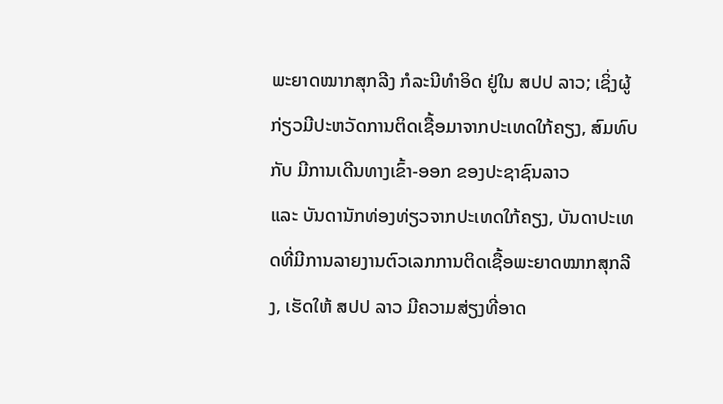ພະຍາດໝາກສຸກລີງ ກໍລະນີທຳອິດ ຢູ່ໃນ ສປປ ລາວ; ເຊິ່ງຜູ້ກ່ຽວມີປະຫວັດການຕິດເຊື້ອມາຈາກປະເທດໃກ້ຄຽງ, ສົມທົບກັບ ມີການເດີນທາງເຂົ້າ-ອອກ ຂອງປະຊາຊົນລາວ
ແລະ ບັນດານັກທ່ອງທ່ຽວຈາກປະເທດໃກ້ຄຽງ, ບັນດາປະເທດທີ່ມີການລາຍງານຕົວເລກການຕິດເຊື້ອພະຍາດໝາກສຸກລີງ, ເຮັດໃຫ້ ສປປ ລາວ ມີຄວາມສ່ຽງທີ່ອາດ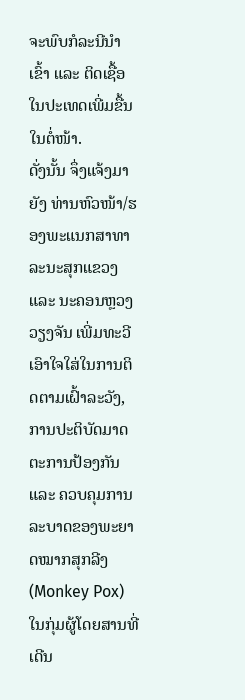ຈະພົບກໍລະນີນຳເຂົ້າ ແລະ ຕິດເຊື້ອໃນປະເທດເພີ່ມຂື້ນໃນຕໍ່ໜ້າ.
ດັ່ງນັ້ນ ຈຶ່ງແຈ້ງມາຍັງ ທ່ານຫົວໜ້າ/ຮອງພະແນກສາທາລະນະສຸກແຂວງ ແລະ ນະຄອນຫຼວງວຽງຈັນ ເພີ່ມທະວີເອົາໃຈໃສ່ໃນການຕິດຕາມເຝົ້າລະວັງ, ການປະຕິບັດມາດຕະການປ້ອງກັນ ແລະ ຄວບຄຸມການລະບາດຂອງພະຍາດໝາກສຸກລີງ (Monkey Pox) ໃນກຸ່ມຜູ້ໂດຍສານທີ່ເດີນ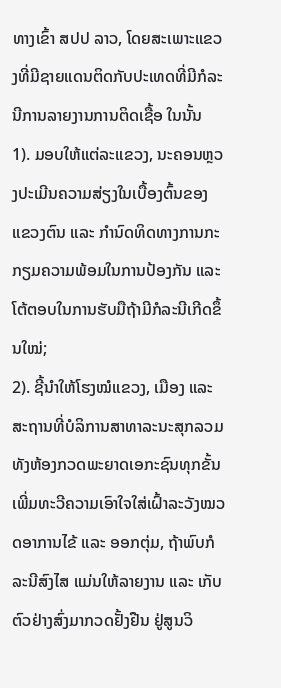ທາງເຂົ້າ ສປປ ລາວ, ໂດຍສະເພາະແຂວງທີ່ມີຊາຍແດນຕິດກັບປະເທດທີ່ມີກໍລະນີການລາຍງານການຕິດເຊື້ອ ໃນນັ້ນ
1). ມອບໃຫ້ແຕ່ລະແຂວງ, ນະຄອນຫຼວງປະເມີນຄວາມສ່ຽງໃນເບື້ອງຕົ້ນຂອງແຂວງຕົນ ແລະ ກໍານົດທິດທາງການກະກຽມຄວາມພ້ອມໃນການປ້ອງກັນ ແລະ ໂຕ້ຕອບໃນການຮັບມືຖ້າມີກໍລະນີເກີດຂຶ້ນໃໝ່;
2). ຊີ້ນຳໃຫ້ໂຮງໝໍແຂວງ, ເມືອງ ແລະ ສະຖານທີ່ບໍລິການສາທາລະນະສຸກລວມທັງຫ້ອງກວດພະຍາດເອກະຊົນທຸກຂັ້ນ ເພີ່ມທະວີຄວາມເອົາໃຈໃສ່ເຝົ້າລະວັງໝວດອາການໄຂ້ ແລະ ອອກຕຸ່ມ, ຖ້າພົບກໍລະນີສົງໄສ ແມ່ນໃຫ້ລາຍງານ ແລະ ເກັບຕົວຢ່າງສົ່ງມາກວດຢັ້ງຢືນ ຢູ່ສູນວິ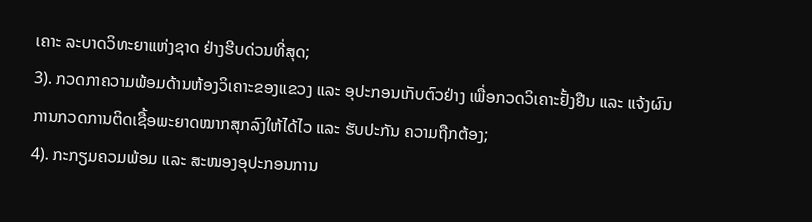ເຄາະ ລະບາດວິທະຍາແຫ່ງຊາດ ຢ່າງຮີບດ່ວນທີ່ສຸດ;
3). ກວດກາຄວາມພ້ອມດ້ານຫ້ອງວິເຄາະຂອງແຂວງ ແລະ ອຸປະກອນເກັບຕົວຢ່າງ ເພື່ອກວດວິເຄາະຢັ້ງຢືນ ແລະ ແຈ້ງຜົນການກວດການຕິດເຊື້ອພະຍາດໝາກສຸກລົງໃຫ້ໄດ້ໄວ ແລະ ຮັບປະກັນ ຄວາມຖືກຕ້ອງ;
4). ກະກຽມຄວມພ້ອມ ແລະ ສະໜອງອຸປະກອນການ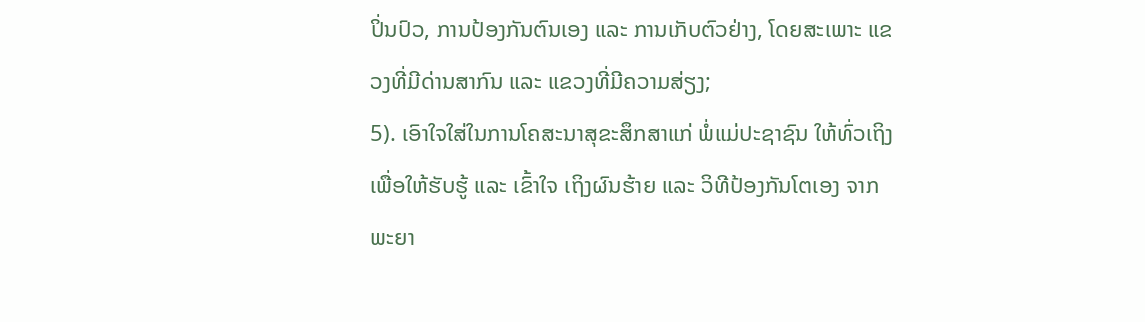ປິ່ນປົວ, ການປ້ອງກັນຕົນເອງ ແລະ ການເກັບຕົວຢ່າງ, ໂດຍສະເພາະ ແຂວງທີ່ມີດ່ານສາກົນ ແລະ ແຂວງທີ່ມີຄວາມສ່ຽງ;
5). ເອົາໃຈໃສ່ໃນການໂຄສະນາສຸຂະສຶກສາແກ່ ພໍ່ແມ່ປະຊາຊົນ ໃຫ້ທົ່ວເຖິງ ເພື່ອໃຫ້ຮັບຮູ້ ແລະ ເຂົ້າໃຈ ເຖິງຜົນຮ້າຍ ແລະ ວິທີປ້ອງກັນໂຕເອງ ຈາກພະຍາ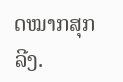ດໝາກສຸກລີງ.